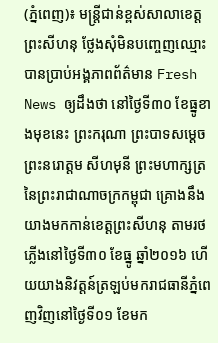(ភ្នំពេញ)៖ មន្រ្តីជាន់ខ្ពស់សាលាខេត្តព្រះសីហនុ ថ្លែងសុំមិនបញ្ចេញឈ្មោះបានប្រាប់អង្គភាពព័ត៌មាន Fresh News ឲ្យដឹងថា នៅថ្ងៃទី៣០ ខែធ្នូខាងមុខនេះ ព្រះករុណា ព្រះបាទសម្តេច ព្រះនរោត្តម សីហមុនី ព្រះមហាក្សត្រ នៃព្រះរាជាណាចក្រកម្ពុជា គ្រោងនឹងយាងមកកាន់ខេត្តព្រះសីហនុ តាមរថភ្លើងនៅថ្ងៃទី៣០ ខែធ្នូ ឆ្នាំ២០១៦ ហើយយាងនិវត្តន៍ត្រឡប់មករាជធានីភ្នំពេញវិញនៅថ្ងៃទី០១ ខែមក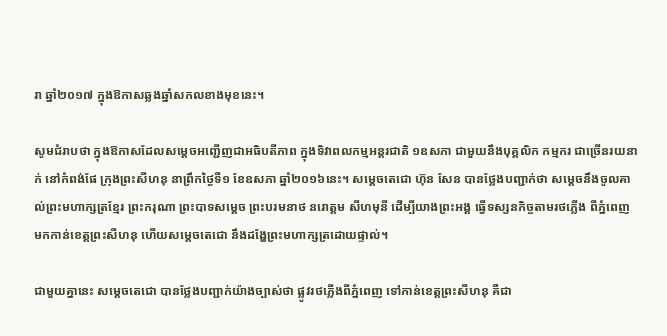រា ឆ្នាំ២០១៧ ក្នុងឱកាសឆ្លងឆ្នាំសកលខាងមុខនេះ។

សូមជំរាបថា ក្នុងឱកាសដែលសម្តេចអញ្ជើញជាអធិបតីភាព ក្នុងទិវាពលកម្មអន្តរជាតិ ១ឧសភា ជាមួយនឹងបុគ្គលិក កម្មករ ជាច្រើនរយនាក់ នៅកំពង់ផែ ក្រុងព្រះសីហនុ នាព្រឹកថ្ងៃទី១ ខែឧសភា ឆ្នាំ២០១៦នេះ។ សម្តេចតេជោ ហ៊ុន សែន បានថ្លែងបញ្ជាក់ថា សម្តេចនឹងចូលគាល់ព្រះមហាក្សត្រខ្មែរ ព្រះករុណា ព្រះបាទសម្ដេច ព្រះបរមនាថ នរោត្ដម សីហមុនី ដើម្បីយាងព្រះអង្គ ធ្វើទស្សនកិច្ចតាមរថភ្លើង ពីភ្នំពេញ មកកាន់ខេត្តព្រះសីហនុ ហើយសម្តេចតេជោ នឹងដង្ហែព្រះមហាក្សត្រដោយផ្ទាល់។

ជាមួយគ្នានេះ សម្តេចតេជោ បានថ្លែងបញ្ជាក់យ៉ាងច្បាស់ថា ផ្លូវរថភ្លើងពីភ្នំពេញ ទៅកាន់ខេត្តព្រះសីហនុ គឺជា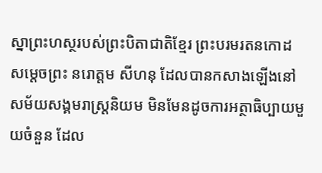ស្នាព្រះហស្ថរបស់ព្រះបិតាជាតិខ្មែរ ព្រះបរមរតនកោដ សម្តេចព្រះ នរោត្តម សីហនុ ដែលបានកសាងឡើងនៅសម័យសង្គមរាស្ត្រនិយម មិនមែនដូចការអត្ថាធិប្បាយមួយចំនួន ដែល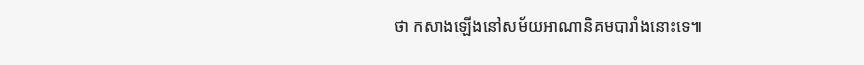ថា កសាងឡើងនៅសម័យអាណានិគមបារាំងនោះទេ៕